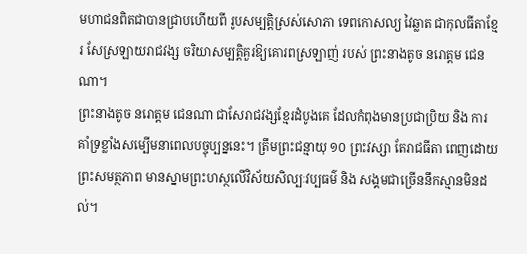មហាជនពិតជាបានជ្រាបហើយពី រូបសម្បត្តិស្រស់សោភា ទេពកោសល្យ វៃឆ្លាត ជាកុលធីតាខ្មែរ សែស្រឡាយរាជវង្ស ចរិយាសម្បត្តិគួរឱ្យគោរពស្រឡាញ់ របស់ ព្រះនាងតូច នរោត្តម ជេនណា។
ព្រះនាងតូច នរោត្តម ជេនណា ជាសែរាជវង្សខ្មែរដំបូងគេ ដែលកំពុងមានប្រជាប្រិយ និង ការគាំទ្រខ្លាំងសម្បើមនាពេលបច្ចុប្បន្ននេះ។ ត្រឹមព្រះជន្មាយុ ១០ ព្រះវស្សា តែរាជធីតា ពេញដោយព្រះសមត្ថភាព មានស្នាមព្រះហស្ថលើវិស័យសិល្បៈវប្បធម៌ និង សង្គមជាច្រើននឹកស្មានមិនដល់។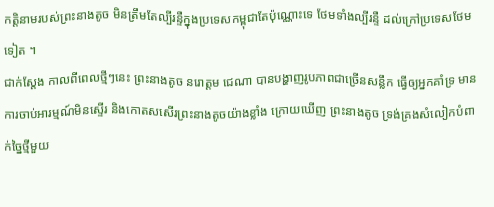កត្តិនាមរបស់ព្រះនាងតូច មិនត្រឹមតែល្បីរន្ទឺក្នុងប្រទេសកម្ពុជាតែប៉ុណ្ណោះទេ ថែមទាំងល្បីរន្ទឺ ដល់ក្រៅប្រទេសថែមទៀត ។
ជាក់ស្ដែង កាលពីពេលថ្មីៗនេះ ព្រះនាងតូច នរោត្តម ជេណា បានបង្ហាញរូបភាពជាច្រើនសន្លឹក ធ្វើឲ្យអ្នកគាំទ្រ មានការចាប់អារម្មណ៍មិនស្ទើរ និងកោតសសើរព្រះនាងតូចយ៉ាងខ្លាំង ក្រោយឃើញ ព្រះនាងតូច ទ្រង់គ្រងសំលៀកបំពាក់ច្នៃថ្មីមួយ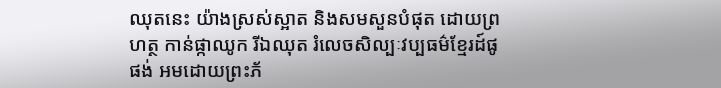ឈុតនេះ យ៉ាងស្រស់ស្អាត និងសមសួនបំផុត ដោយព្រហត្ថ កាន់ផ្កាឈូក រីឯឈុត រំលេចសិល្បៈវប្បធម៌ខ្មែរដ៍ផូផង់ អមដោយព្រះភ័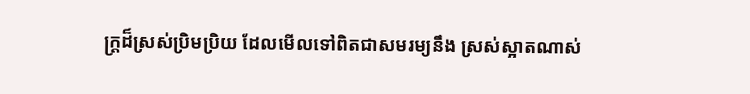ក្ត្រដ៏ស្រស់ប្រិមប្រិយ ដែលមើលទៅពិតជាសមរម្យនឹង ស្រស់ស្អាតណាស់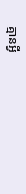គ្មានអ្វី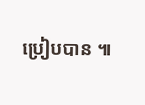ប្រៀបបាន ៕